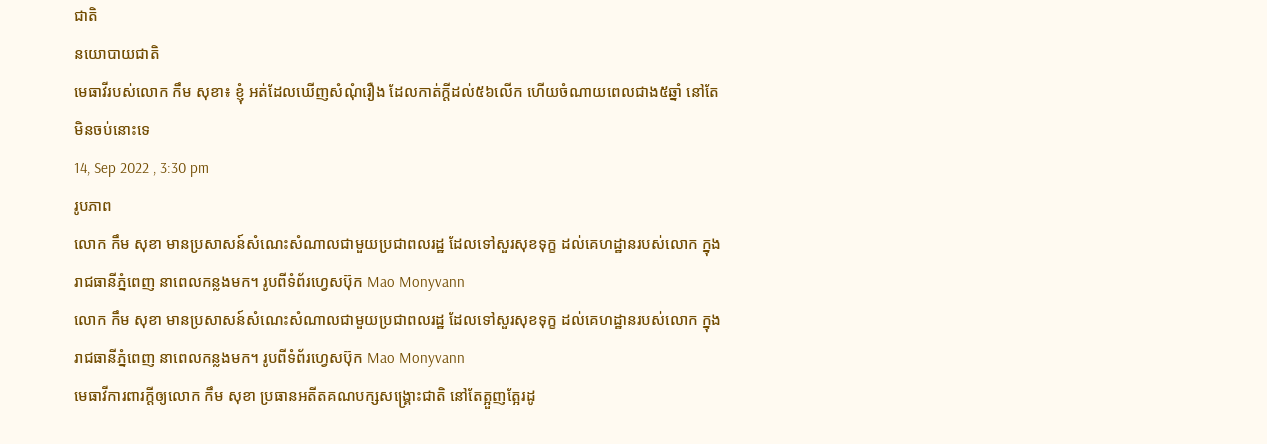ជាតិ
នយោបាយជាតិ
មេធាវីរបស់លោក កឹម សុខា៖ ខ្ញុំ អត់ដែលឃើញសំណុំរឿង ដែលកាត់ក្តីដល់៥៦លើក ហើយចំណាយពេលជាង៥ឆ្នាំ នៅតែមិនចប់នោះទេ
14, Sep 2022 , 3:30 pm
រូបភាព
លោក កឹម សុខា មានប្រសាសន៍សំណេះសំណាលជាមួយប្រជាពលរដ្ឋ ដែលទៅសួរសុខទុក្ខ ដល់គេហដ្ឋានរបស់លោក ក្នុងរាជធានីភ្នំពេញ នាពេលកន្លងមក។ រូបពីទំព័រហ្វេសប៊ុក Mao Monyvann
លោក កឹម សុខា មានប្រសាសន៍សំណេះសំណាលជាមួយប្រជាពលរដ្ឋ ដែលទៅសួរសុខទុក្ខ ដល់គេហដ្ឋានរបស់លោក ក្នុងរាជធានីភ្នំពេញ នាពេលកន្លងមក។ រូបពីទំព័រហ្វេសប៊ុក Mao Monyvann
មេធាវីការពារក្តីឲ្យលោក កឹម សុខា ប្រធានអតីតគណបក្សសង្គ្រោះជាតិ នៅតែត្អួញត្អែរដូ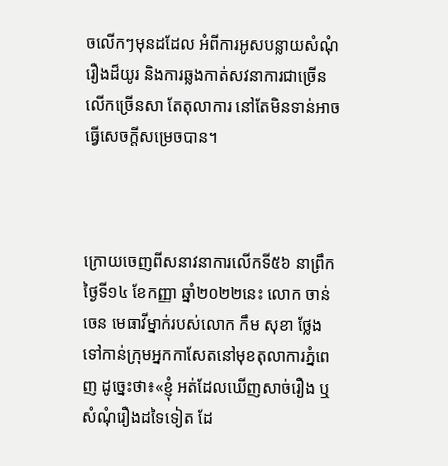ចលើកៗមុនដដែល អំពីការអូសបន្លាយសំណុំរឿងដ៏យូរ និងការឆ្លងកាត់សវនាការជាច្រើនលើកច្រើនសា តែតុលាការ នៅតែមិនទាន់អាចធ្វើសេចក្តីសម្រេចបាន។



ក្រោយចេញពីសនាវនាការលើកទី៥៦ នាព្រឹកថ្ងៃទី១៤ ខែកញ្ញា ឆ្នាំ២០២២នេះ លោក ចាន់ ចេន មេធាវីម្នាក់របស់លោក កឹម សុខា ថ្លែងទៅកាន់ក្រុមអ្នកកាសែតនៅមុខតុលាការភ្នំពេញ ដូច្នេះថា៖«ខ្ញុំ អត់ដែលឃើញសាច់រឿង ឬសំណុំរឿងដទៃទៀត ដែ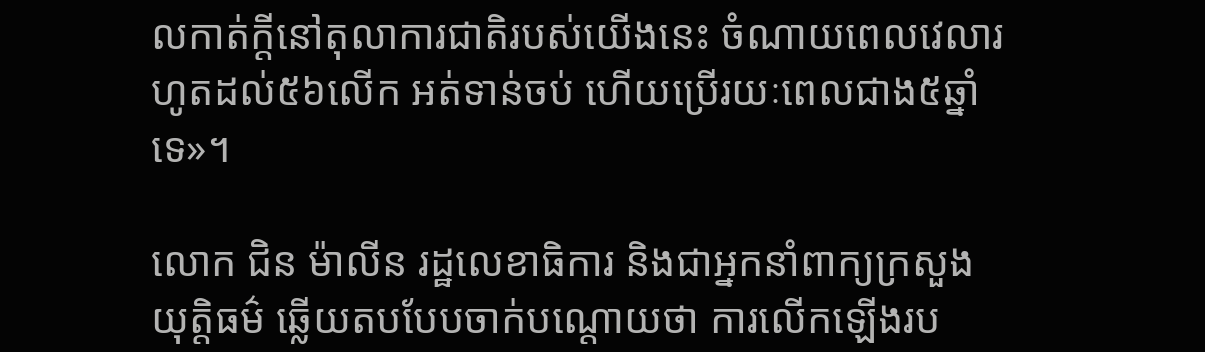លកាត់ក្តីនៅតុលាការជាតិរបស់យើងនេះ ចំណាយពេលវេលារហូតដល់៥៦លើក អត់ទាន់ចប់ ហើយប្រើរយៈពេលជាង៥ឆ្នាំទេ»។

លោក ជិន ម៉ាលីន រដ្ឋលេខាធិការ និងជាអ្នកនាំពាក្យក្រសួងយុត្តិធម៌ ឆ្លើយតបបែបចាក់បណ្តោយថា ការលើកឡើងរប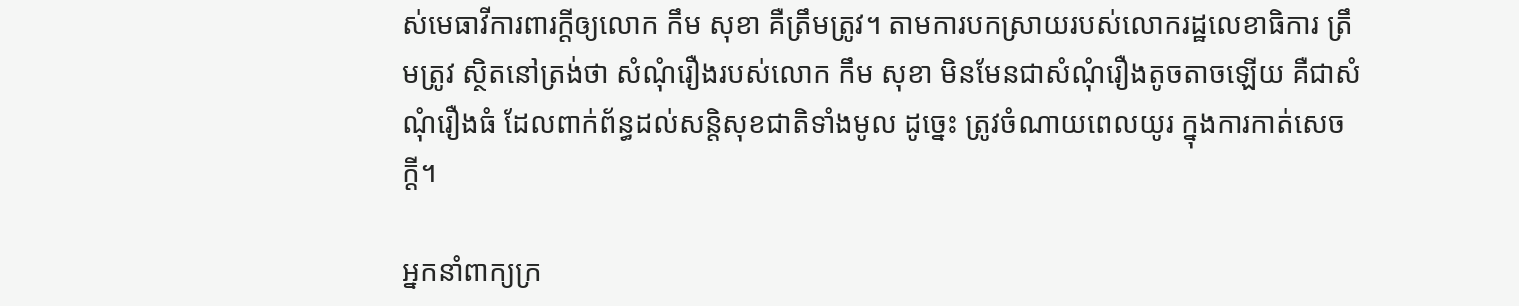ស់មេធាវីការពារក្តីឲ្យលោក កឹម សុខា គឺត្រឹមត្រូវ។ តាមការបកស្រាយរបស់លោករដ្ឋលេខាធិការ ត្រឹមត្រូវ ស្ថិតនៅត្រង់ថា សំណុំរឿងរបស់លោក កឹម សុខា មិនមែនជាសំណុំរឿងតូចតាចឡើយ គឺជាសំណុំរឿងធំ ដែលពាក់ព័ន្ធដល់សន្តិសុខជាតិទាំងមូល ដូច្នេះ ត្រូវចំណាយពេលយូរ ក្នុងការកាត់សេចក្តី។

អ្នកនាំពាក្យក្រ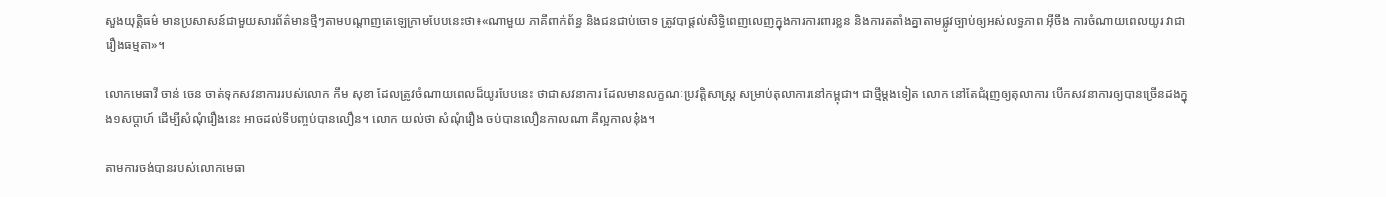សួងយុត្តិធម៌ មានប្រសាសន៍ជាមួយសារព័ត៌មានថ្មីៗតាមបណ្តាញតេឡេក្រាមបែបនេះថា៖«ណាមួយ ភាគីពាក់ព័ន្ធ និងជនជាប់ចោទ ត្រូវបាផ្តល់សិទ្ធិពេញលេញក្នុងការការពារខ្លន និងការតតាំងគ្នាតាមផ្លូវច្បាប់ឲ្យអស់លទ្ធភាព អ៊ីចឹង ការចំណាយពេលយូរ វាជារឿងធម្មតា»។

លោកមេធាវី ចាន់ ចេន ចាត់ទុកសវនាការរបស់លោក កឹម សុខា ដែលត្រូវចំណាយពេលដ៏យូរបែបនេះ ថាជាសវនាការ ដែលមានលក្ខណៈប្រវត្តិសាស្រ្ត សម្រាប់តុលាការនៅកម្ពុជា។ ជាថ្មីម្តងទៀត លោក នៅតែជំរុញឲ្យតុលាការ បើកសវនាការឲ្យបានច្រើនដងក្នុង១សប្តាហ៍ ដើម្បីសំណុំរឿងនេះ អាចដល់ទីបញ្ចប់បានលឿន។ លោក យល់ថា សំណុំរឿង ចប់បានលឿនកាលណា គឺល្អកាលនុ៎ង។

តាមការចង់បានរបស់លោកមេធា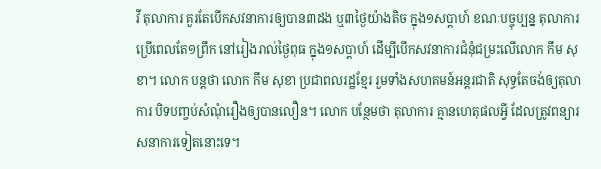វី តុលាការ គួរតែបើកសវនាការឲ្យបាន៣ដង ឬ៣ថ្ងៃយ៉ាងតិច ក្នុង១សប្តាហ៍ ខណៈបច្ចុប្បន្ន តុលាការ ប្រើពេលតែ១ព្រឹក នៅរៀងរាល់ថ្ងៃពុធ ក្នុង១សប្តាហ៍ ដើម្បីបើកសវនាការជំនុំជម្រះលើលោក កឹម សុខា។ លោក បន្តថា លោក កឹម សុខា ប្រជាពលរដ្ឋខ្មែរ រួមទាំងសហគមន៍អន្តរជាតិ សុទ្ធតែចង់ឲ្យតុលាការ បិទបញ្ចប់សំណុំរឿងឲ្យបានលឿន។ លោក បន្ថែមថា តុលាការ គ្មានហេតុផលអ្វី ដែលត្រូវពន្យារសនាការទៀតនោះទេ។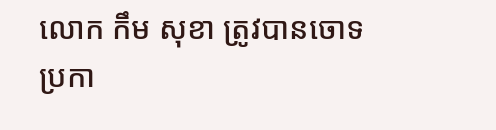លោក កឹម សុខា ត្រូវបានចោទប្រកា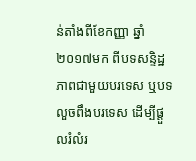ន់តាំងពីខែកញ្ញា ឆ្នាំ២០១៧មក ពីបទសន្ទិដ្ឋភាពជាមួយបរទេស ឬបទលួចពឹងបរទេស ដើម្បីផ្តួលរំលំរ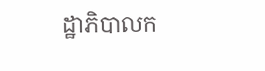ដ្ឋាភិបាលក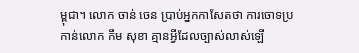ម្ពុជា។ លោក ចាន់ ចេន ប្រាប់អ្នកកាសែតថា ការចោទប្រកាន់លោក កឹម សុខា គ្មានអ្វីដែលច្បាស់លាស់ឡើ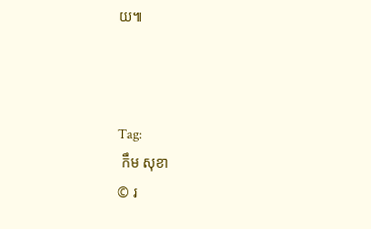យ៕



Tag:
 កឹម សុខា
© រ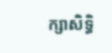ក្សាសិទ្ធិ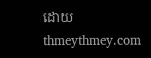ដោយ thmeythmey.com